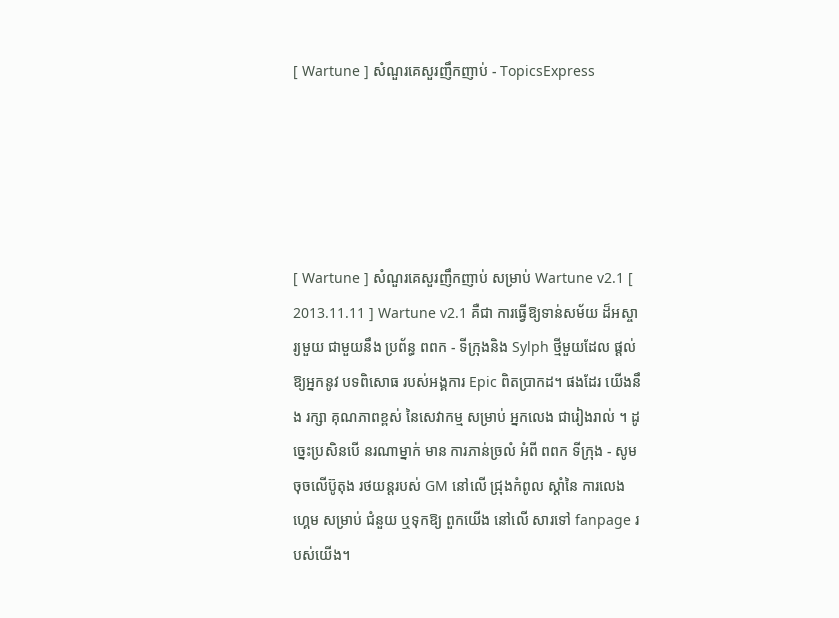[ Wartune ] សំណួរគេសួរញឹកញាប់ - TopicsExpress





[ Wartune ] សំណួរគេសួរញឹកញាប់ សម្រាប់ Wartune v2.1 [ 2013.11.11 ] Wartune v2.1 គឺជា ការធ្វើឱ្យទាន់សម័យ ដ៏អស្ចារ្យមួយ ជាមួយនឹង ប្រព័ន្ធ ពពក - ទីក្រុងនិង Sylph ថ្មីមួយដែល ផ្ដល់ឱ្យអ្នកនូវ បទពិសោធ របស់អង្គការ Epic ពិតប្រាកដ។ ផងដែរ យើងនឹង រក្សា គុណភាពខ្ពស់ នៃសេវាកម្ម សម្រាប់ អ្នកលេង ជារៀងរាល់ ។ ដូច្នេះប្រសិនបើ នរណាម្នាក់ មាន ការភាន់ច្រលំ អំពី ពពក ទីក្រុង - សូម ចុចលើប៊ូតុង រថយន្តរបស់ GM នៅលើ ជ្រុងកំពូល ស្ដាំនៃ ការលេងហ្គេម សម្រាប់ ជំនួយ ឬទុកឱ្យ ពួកយើង នៅលើ សារទៅ fanpage របស់យើង។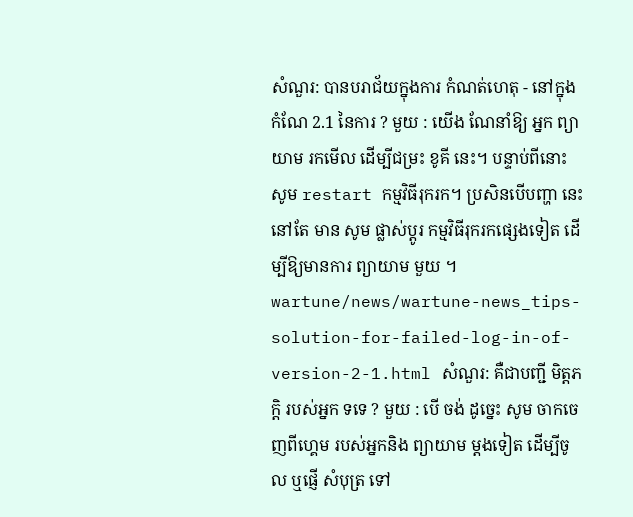សំណួរ: បានបរាជ័យក្នុងការ កំណត់ហេតុ - នៅក្នុង កំណែ 2.1 នៃការ ? មួយ : យើង ណែនាំឱ្យ អ្នក ព្យាយាម រកមើល ដើម្បីជម្រះ ខូគី នេះ។ បន្ទាប់ពីនោះ សូម restart កម្មវិធីរុករក។ ប្រសិនបើបញ្ហា នេះ នៅតែ មាន សូម ផ្លាស់ប្តូរ កម្មវិធីរុករកផ្សេងទៀត ដើម្បីឱ្យមានការ ព្យាយាម មួយ ។ wartune/news/wartune-news_tips-solution-for-failed-log-in-of-version-2-1.html សំណួរ: គឺជាបញ្ជី មិត្តភក្តិ របស់អ្នក ទទេ ? មួយ : បើ ចង់ ដូច្នេះ សូម ចាកចេញពីហ្គេម របស់អ្នកនិង ព្យាយាម ម្ដងទៀត ដើម្បីចូល ឬផ្ញើ សំបុត្រ ទៅ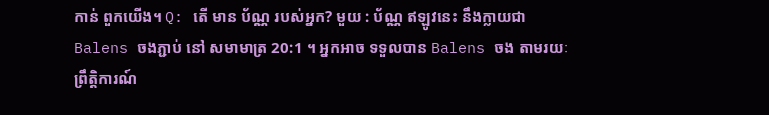កាន់ ពួកយើង។ Q: តើ មាន ប័ណ្ណ របស់អ្នក? មួយ : ប័ណ្ណ ឥឡូវនេះ នឹងក្លាយជា Balens ចងភ្ជាប់ នៅ សមាមាត្រ 20:1 ។ អ្នកអាច ទទួលបាន Balens ចង តាមរយៈ ព្រឹត្តិការណ៍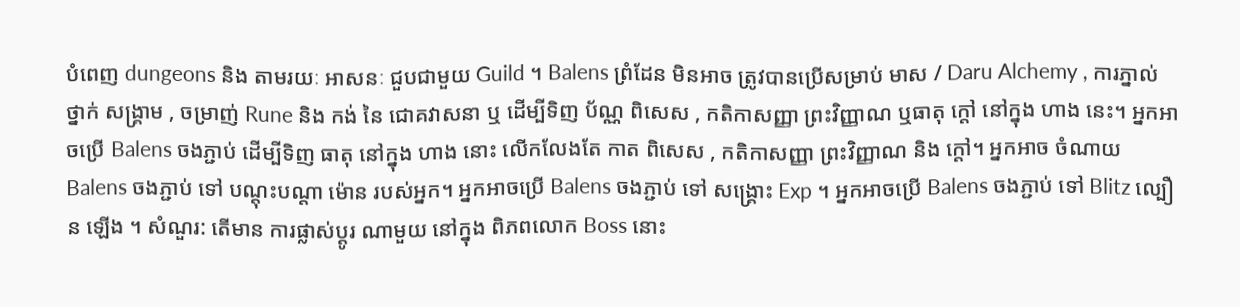បំពេញ dungeons និង តាមរយៈ អាសនៈ ជួបជាមួយ Guild ។ Balens ព្រំដែន មិនអាច ត្រូវបានប្រើសម្រាប់ មាស / Daru Alchemy , ការភ្នាល់ ថ្នាក់ សង្រ្គាម , ចម្រាញ់ Rune និង កង់ នៃ ជោគវាសនា ឬ ដើម្បីទិញ ប័ណ្ណ ពិសេស , កតិកាសញ្ញា ព្រះវិញ្ញាណ ឬធាតុ ក្តៅ នៅក្នុង ហាង នេះ។ អ្នកអាចប្រើ Balens ចងភ្ជាប់ ដើម្បីទិញ ធាតុ នៅក្នុង ហាង នោះ លើកលែងតែ កាត ពិសេស , កតិកាសញ្ញា ព្រះវិញ្ញាណ និង ក្តៅ។ អ្នកអាច ចំណាយ Balens ចងភ្ជាប់ ទៅ បណ្តុះបណ្តា ម៉ោន របស់អ្នក។ អ្នកអាចប្រើ Balens ចងភ្ជាប់ ទៅ សង្គ្រោះ Exp ។ អ្នកអាចប្រើ Balens ចងភ្ជាប់ ទៅ Blitz ល្បឿន ឡើង ។ សំណួរ: តើមាន ការផ្លាស់ប្តូរ ណាមួយ នៅក្នុង ពិភពលោក Boss នោះ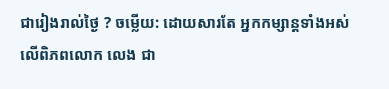ជារៀងរាល់ថ្ងៃ ? ចម្លើយ: ដោយសារតែ អ្នកកម្សាន្តទាំងអស់ លើពិភពលោក លេង ជា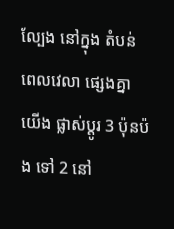ល្បែង នៅក្នុង តំបន់ពេលវេលា ផ្សេងគ្នា យើង ផ្លាស់ប្តូរ 3 ប៉ុនប៉ង ទៅ 2 នៅ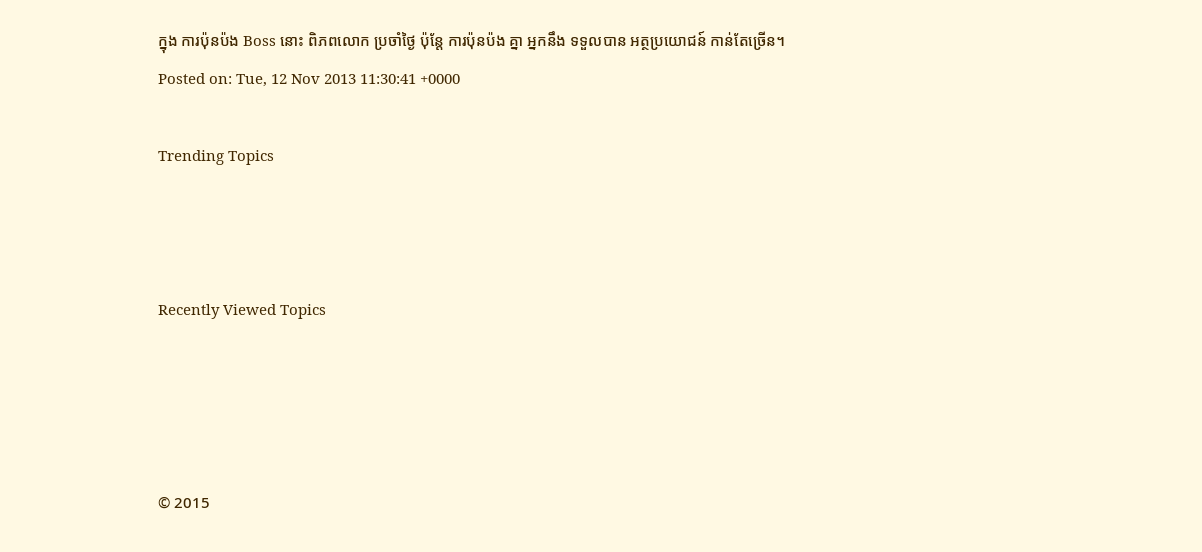ក្នុង ការប៉ុនប៉ង Boss នោះ ពិភពលោក ប្រចាំថ្ងៃ ប៉ុន្តែ ការប៉ុនប៉ង គ្នា អ្នកនឹង ទទួលបាន អត្ថប្រយោជន៍ កាន់តែច្រើន។
Posted on: Tue, 12 Nov 2013 11:30:41 +0000

Trending Topics



Recently Viewed Topics




© 2015